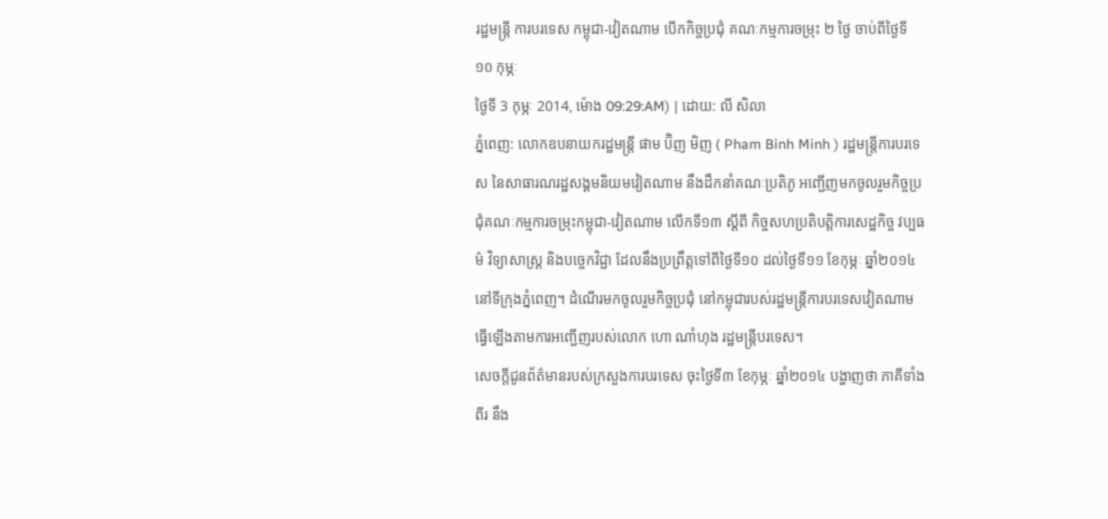រដ្ឋមន្ត្រី ការបរទេស កម្ពុជា-វៀតណាម បើកកិច្ចប្រជុំ គណៈកម្មការចម្រុះ ២ ថ្ងៃ ចាប់ពីថ្ងៃទី ១០ កុម្ភៈ
ថ្ងៃទី 3 កុម្ភៈ 2014, ម៉ោង 09:29:AM) | ដោយ: លី សិលា
ភ្នំពេញ: លោកឧបនាយករដ្ឋមន្ត្រី ផាម ប៊ិញ មិញ ( Pham Binh Minh ) រដ្ឋមន្ត្រីការបរទេស នៃសាធារណរដ្ឋសង្គមនិយមវៀតណាម នឹងដឹកនាំគណៈប្រតិភូ អញ្ជើញមកចូលរួមកិច្ចប្រជុំគណៈកម្មការចម្រុះកម្ពុជា-វៀតណាម លើកទី១៣ ស្តីពី កិច្ចសហប្រតិបត្តិការសេដ្ឋកិច្ច វប្បធម៌ វិទ្យាសាស្ត្រ និងបច្ចេកវិជ្ជា ដែលនឹងប្រព្រឹត្តទៅពីថ្ងៃទី១០ ដល់ថ្ងៃទី១១ ខែកុម្ភៈ ឆ្នាំ២០១៤ នៅទីក្រុងភ្នំពេញ។ ដំណើរមកចូលរួមកិច្ចប្រជុំ នៅកម្ពុជារបស់រដ្ឋមន្ត្រីការបរទេសវៀតណាម ធ្វើឡើងតាមការអញ្ជើញរបស់លោក ហោ ណាំហុង រដ្ឋមន្ត្រីបរទេស។
សេចក្តីជូនព័ត៌មានរបស់ក្រសួងការបរទេស ចុះថ្ងៃទី៣ ខែកុម្ភៈ ឆ្នាំ២០១៤ បង្ហាញថា ភាគីទាំងពីរ នឹង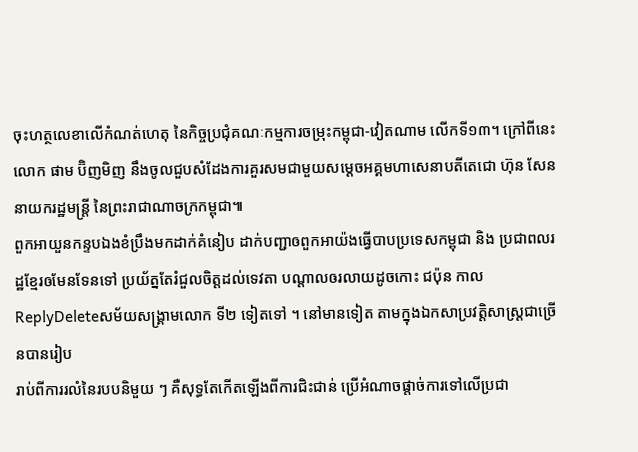ចុះហត្ថលេខាលើកំណត់ហេតុ នៃកិច្ចប្រជុំគណៈកម្មការចម្រុះកម្ពុជា-វៀតណាម លើកទី១៣។ ក្រៅពីនេះ លោក ផាម ប៊ិញមិញ នឹងចូលជួបសំដែងការគួរសមជាមួយសម្តេចអគ្គមហាសេនាបតីតេជោ ហ៊ុន សែន នាយករដ្ឋមន្ត្រី នៃព្រះរាជាណាចក្រកម្ពុជា៕
ពួកអាយួនកន្ទបឯងខំប្រឹងមកដាក់គំនៀប ដាក់បញ្ជាឲពួកអាយ៉ងធ្វើបាបប្រទេសកម្ពុជា និង ប្រជាពលរដ្ឋខ្មែរឲមែនទែនទៅ ប្រយ័ត្នតែរំជួលចិត្តដល់ទេវតា បណ្តាលឲរលាយដូចកោះ ជប៉ុន កាល
ReplyDeleteសម័យសង្រ្គាមលោក ទី២ ទៀតទៅ ។ នៅមានទៀត តាមក្នុងឯកសាប្រវត្តិសាស្រ្តជាច្រើនបានរៀប
រាប់ពីការរលំនៃរបបនិមួយ ៗ គឺសុទ្ធតែកើតឡើងពីការជិះជាន់ ប្រើអំណាចផ្តាច់ការទៅលើប្រជា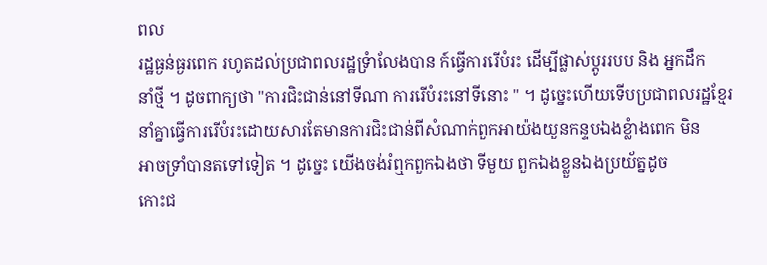ពល
រដ្ឋធ្ងន់ធ្ងរពេក រហូតដល់ប្រជាពលរដ្ឋទ្រំាលែងបាន ក៍ធ្វើការរើបំរះ ដើម្បីផ្លាស់ប្តូររបប និង អ្នកដឹក
នាំថ្មី ។ ដូចពាក្យថា "ការជិះជាន់នៅទីណា ការរើបំរះនៅទីនោះ " ។ ដូច្នេះហើយទើបប្រជាពលរដ្ឋខ្មែរ
នាំគ្នាធ្វើការរើបំរះដោយសារតែមានការជិះជាន់ពីសំណាក់ពួកអាយ៉ងយួនកន្ទបឯងខ្លំាងពេក មិន
អាចទ្រាំបានតទៅទៀត ។ ដូច្នេះ យើងចង់រំឮកពួកឯងថា ទីមួយ ពួកឯងខ្លួនឯងប្រយ័ត្នដូច
កោះជ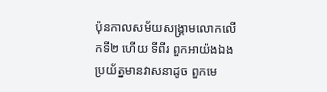ប៉ុនកាលសម័យសង្រ្គាមលោកលើកទី២ ហើយ ទីពីរ ពួកអាយ៉ងឯង ប្រយ័ត្នមានវាសនាដូច ពួកមេ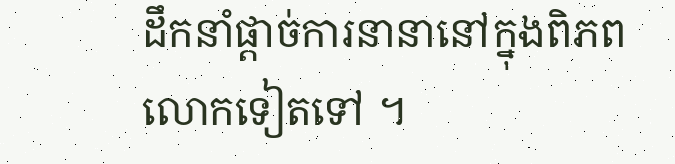ដឹកនាំផ្តាច់ការនានានៅក្នុងពិភពលោកទៀតទៅ ។